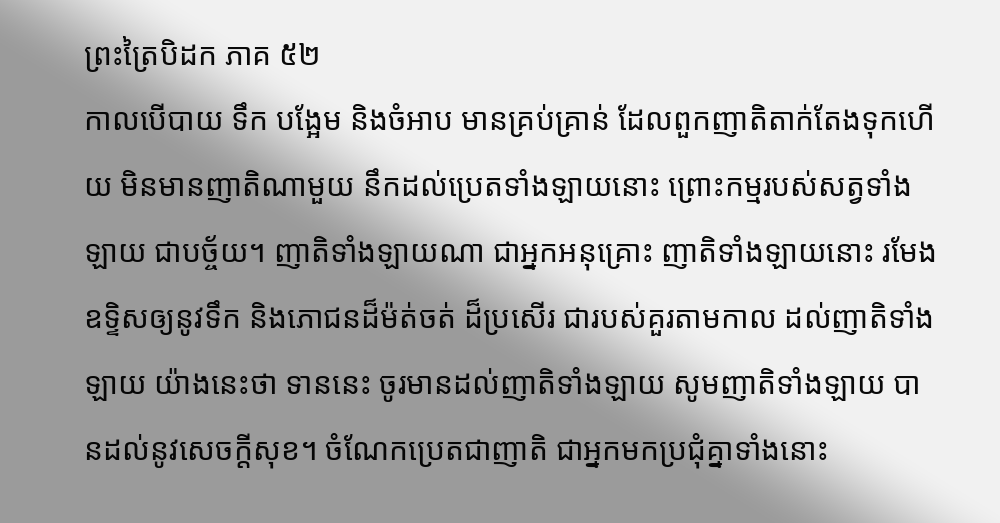ព្រះត្រៃបិដក ភាគ ៥២
កាលបើបាយ ទឹក បង្អែម និងចំអាប មានគ្រប់គ្រាន់ ដែលពួកញាតិតាក់តែងទុកហើយ មិនមានញាតិណាមួយ នឹកដល់ប្រេតទាំងឡាយនោះ ព្រោះកម្មរបស់សត្វទាំងឡាយ ជាបច្ច័យ។ ញាតិទាំងឡាយណា ជាអ្នកអនុគ្រោះ ញាតិទាំងឡាយនោះ រមែងឧទ្ទិសឲ្យនូវទឹក និងភោជនដ៏ម៉ត់ចត់ ដ៏ប្រសើរ ជារបស់គួរតាមកាល ដល់ញាតិទាំងឡាយ យ៉ាងនេះថា ទាននេះ ចូរមានដល់ញាតិទាំងឡាយ សូមញាតិទាំងឡាយ បានដល់នូវសេចក្តីសុខ។ ចំណែកប្រេតជាញាតិ ជាអ្នកមកប្រជុំគ្នាទាំងនោះ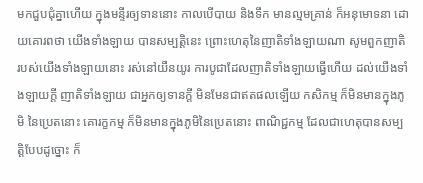មកជួបជុំគ្នាហើយ ក្នុងមន្ទីរឲ្យទាននោះ កាលបើបាយ និងទឹក មានល្មមគ្រាន់ ក៏អនុមោទនា ដោយគោរពថា យើងទាំងឡាយ បានសម្បត្តិនេះ ព្រោះហេតុនៃញាតិទាំងឡាយណា សូមពួកញាតិ របស់យើងទាំងឡាយនោះ រស់នៅយឺនយូរ ការបូជាដែលញាតិទាំងឡាយធ្វើហើយ ដល់យើងទាំងឡាយក្តី ញាតិទាំងឡាយ ជាអ្នកឲ្យទានក្តី មិនមែនជាឥតផលឡើយ កសិកម្ម ក៏មិនមានក្នុងភូមិ នៃប្រេតនោះ គោរក្ខកម្ម ក៏មិនមានក្នុងភូមិនៃប្រេតនោះ ពាណិជ្ជកម្ម ដែលជាហេតុបានសម្បត្តិបែបដូច្នោះ ក៏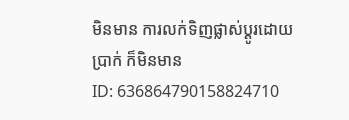មិនមាន ការលក់ទិញផ្លាស់ប្តូរដោយប្រាក់ ក៏មិនមាន
ID: 636864790158824710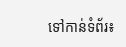ទៅកាន់ទំព័រ៖